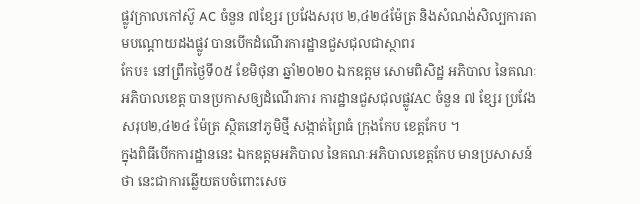ផ្លូវក្រាលកៅស៊ូ AC ចំនួន ៧ខ្សែរ ប្រវែងសរុប ២,៤២៤ម៉ែត្រ និងសំណង់សិល្បការតាមបណ្តោយដងផ្លូវ បានបើកដំណើរការដ្ឋានជួសជុលជាស្ថាពរ
កែប៖ នៅព្រឹកថ្ងៃទី០៥ ខែមិថុនា ឆ្នាំ២០២០ ឯកឧត្តម សោមពិសិដ្ឋ អភិបាល នៃគណៈអភិបាលខេត្ត បានប្រកាសឲ្យដំណើរការ ការដ្ឋានជួសជុលផ្លូវAC ចំនួន ៧ ខ្សែរ ប្រវែងសរុប២,៤២៤ ម៉ែត្រ ស្ថិតនៅភូមិថ្មី សង្កាត់ព្រៃធំ ក្រុងកែប ខេត្តកែប ។
ក្នុងពិធីបើកការដ្ឋាននេះ ឯកឧត្តមអភិបាល នៃគណៈអភិបាលខេត្តកែប មានប្រសាសន៍ថា នេះជាការឆ្លើយតបចំពោះសេច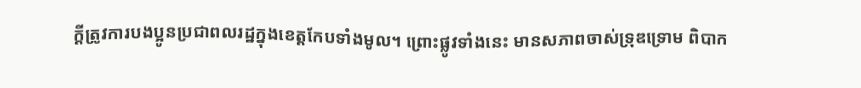ក្តីត្រូវការបងប្អូនប្រជាពលរដ្ឋក្នុងខេត្តកែបទាំងមូល។ ព្រោះផ្លូវទាំងនេះ មានសភាពចាស់ទ្រុឌទ្រោម ពិបាក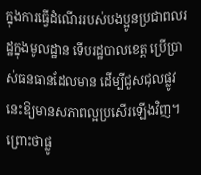ក្នុងការធ្វើដំណើររបស់បងប្អូនប្រជាពលរដ្ឋក្នុងមូលដ្ឋាន ទើបរដ្ឋបាលខេត្ត ប្រើប្រាស់ធនធានដែលមាន ដើម្បីជួសជុលផ្លូវនេះឱ្យមានសភាពល្អប្រសើរឡើងវិញ។ ព្រោះថាផ្លូ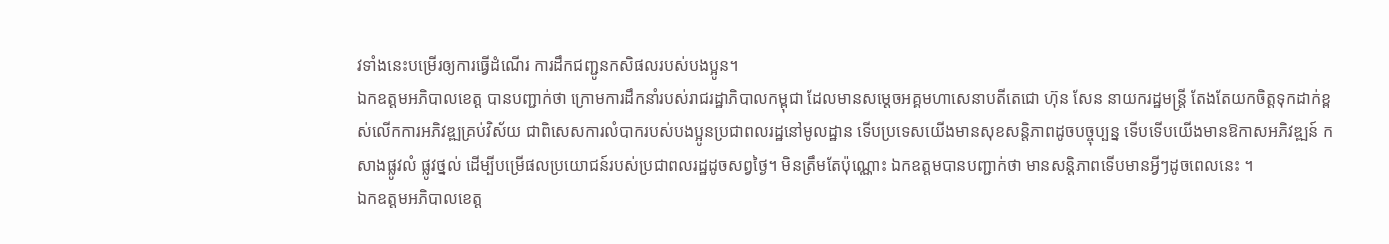វទាំងនេះបម្រើរឲ្យការធ្វើដំណើរ ការដឹកជញ្ជូនកសិផលរបស់បងប្អូន។
ឯកឧត្តមអភិបាលខេត្ត បានបញ្ជាក់ថា ក្រោមការដឹកនាំរបស់រាជរដ្ឋាភិបាលកម្ពុជា ដែលមានសម្ដេចអគ្គមហាសេនាបតីតេជោ ហ៊ុន សែន នាយករដ្ឋមន្ត្រី តែងតែយកចិត្តទុកដាក់ខ្ពស់លើកការអភិវឌ្ឍគ្រប់វិស័យ ជាពិសេសការលំបាករបស់បងប្អូនប្រជាពលរដ្ឋនៅមូលដ្ឋាន ទើបប្រទេសយើងមានសុខសន្តិភាពដូចបច្ចុប្បន្ន ទើបទើបយើងមានឱកាសអភិវឌ្ឍន៍ កសាងផ្លូវលំ ផ្លូវថ្នល់ ដើម្បីបម្រើផលប្រយោជន៍របស់ប្រជាពលរដ្ឋដូចសព្វថ្ងៃ។ មិនត្រឹមតែប៉ុណ្ណោះ ឯកឧត្តមបានបញ្ជាក់ថា មានសន្តិភាពទើបមានអ្វីៗដូចពេលនេះ ។
ឯកឧត្តមអភិបាលខេត្ត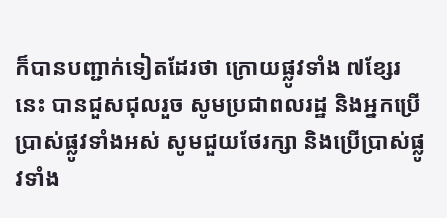ក៏បានបញ្ជាក់ទៀតដែរថា ក្រោយផ្លូវទាំង ៧ខ្សែរនេះ បានជួសជុលរួច សូមប្រជាពលរដ្ឋ និងអ្នកប្រើប្រាស់ផ្លូវទាំងអស់ សូមជួយថែរក្សា និងប្រើប្រាស់ផ្លូវទាំង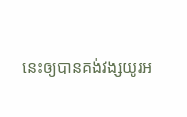នេះឲ្យបានគង់វង្សយូរអ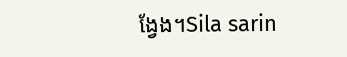ង្វែង។Sila sarin